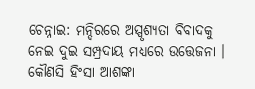ଚେନ୍ନାଇ: ମନ୍ଦିରରେ ଅସ୍ପୃଶ୍ୟତା ବିବାଦକୁ ନେଇ ଦୁଇ ସମ୍ପ୍ରଦାୟ ମଧ୍ୟରେ ଉତ୍ତେଜନା । କୌଣସି ହିଂସା ଆଶଙ୍କା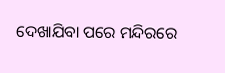ଦେଖାଯିବା ପରେ ମନ୍ଦିରରେ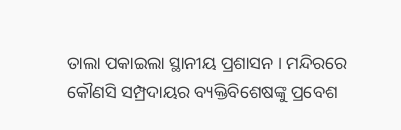ତାଲା ପକାଇଲା ସ୍ଥାନୀୟ ପ୍ରଶାସନ । ମନ୍ଦିରରେ କୌଣସି ସମ୍ପ୍ରଦାୟର ବ୍ୟକ୍ତିବିଶେଷଙ୍କୁ ପ୍ରବେଶ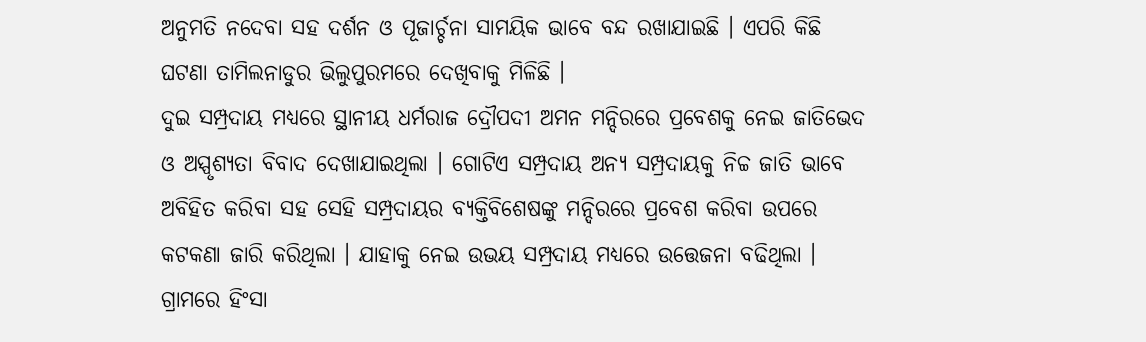ଅନୁମତି ନଦେବା ସହ ଦର୍ଶନ ଓ ପୂଜାର୍ଚ୍ଚନା ସାମୟିକ ଭାବେ ବନ୍ଦ ରଖାଯାଇଛି । ଏପରି କିଛି ଘଟଣା ତାମିଲନାଡୁର ଭିଲୁପୁରମରେ ଦେଖିବାକୁ ମିଳିଛି ।
ଦୁଇ ସମ୍ପ୍ରଦାୟ ମଧ୍ୟରେ ସ୍ଥାନୀୟ ଧର୍ମରାଜ ଦ୍ରୌପଦୀ ଅମନ ମନ୍ଦିରରେ ପ୍ରବେଶକୁ ନେଇ ଜାତିଭେଦ ଓ ଅସ୍ପୃଶ୍ୟତା ବିବାଦ ଦେଖାଯାଇଥିଲା । ଗୋଟିଏ ସମ୍ପ୍ରଦାୟ ଅନ୍ୟ ସମ୍ପ୍ରଦାୟକୁ ନିଚ୍ଚ ଜାତି ଭାବେ ଅବିହିତ କରିବା ସହ ସେହି ସମ୍ପ୍ରଦାୟର ବ୍ୟକ୍ତିବିଶେଷଙ୍କୁ ମନ୍ଦିରରେ ପ୍ରବେଶ କରିବା ଉପରେ କଟକଣା ଜାରି କରିଥିଲା । ଯାହାକୁ ନେଇ ଉଭୟ ସମ୍ପ୍ରଦାୟ ମଧ୍ୟରେ ଉତ୍ତେଜନା ବଢିଥିଲା । ଗ୍ରାମରେ ହିଂସା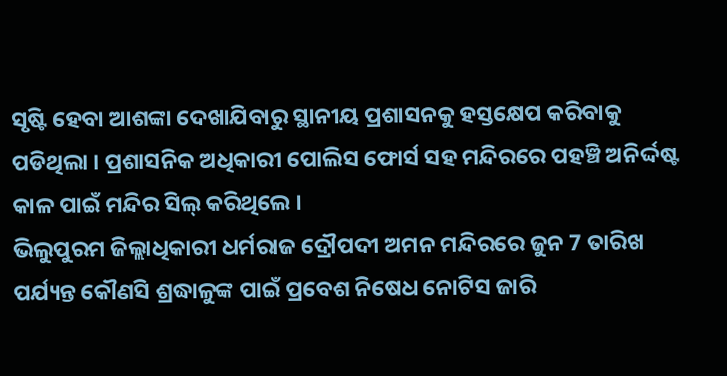ସୃଷ୍ଟି ହେବା ଆଶଙ୍କା ଦେଖାଯିବାରୁ ସ୍ଥାନୀୟ ପ୍ରଶାସନକୁ ହସ୍ତକ୍ଷେପ କରିବାକୁ ପଡିଥିଲା । ପ୍ରଶାସନିକ ଅଧିକାରୀ ପୋଲିସ ଫୋର୍ସ ସହ ମନ୍ଦିରରେ ପହଞ୍ଚି ଅନିର୍ଦ୍ଦଷ୍ଟ କାଳ ପାଇଁ ମନ୍ଦିର ସିଲ୍ କରିଥିଲେ ।
ଭିଲୁପୁରମ ଜିଲ୍ଲାଧିକାରୀ ଧର୍ମରାଜ ଦ୍ରୌପଦୀ ଅମନ ମନ୍ଦିରରେ ଜୁନ 7 ତାରିଖ ପର୍ଯ୍ୟନ୍ତ କୌଣସି ଶ୍ରଦ୍ଧାଳୁଙ୍କ ପାଇଁ ପ୍ରବେଶ ନିଷେଧ ନୋଟିସ ଜାରି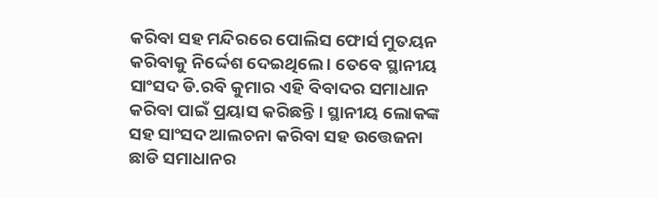କରିବା ସହ ମନ୍ଦିରରେ ପୋଲିସ ଫୋର୍ସ ମୁତୟନ କରିବାକୁ ନିର୍ଦ୍ଦେଶ ଦେଇଥିଲେ । ତେବେ ସ୍ଥାନୀୟ ସାଂସଦ ଡି.ରବି କୁମାର ଏହି ବିବାଦର ସମାଧାନ କରିବା ପାଇଁ ପ୍ରୟାସ କରିଛନ୍ତି । ସ୍ଥାନୀୟ ଲୋକଙ୍କ ସହ ସାଂସଦ ଆଲଚନା କରିବା ସହ ଉତ୍ତେଜନା ଛାଡି ସମାଧାନର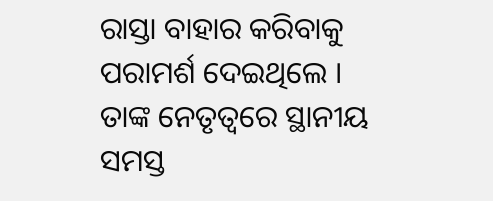ରାସ୍ତା ବାହାର କରିବାକୁ ପରାମର୍ଶ ଦେଇଥିଲେ ।
ତାଙ୍କ ନେତୃତ୍ବରେ ସ୍ଥାନୀୟ ସମସ୍ତ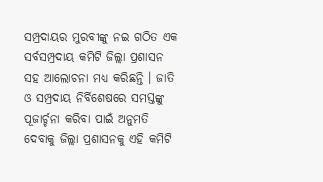ସମ୍ପ୍ରଦାୟର ମୁରବୀଙ୍କୁ ନଇ ଗଠିତ ଏକ ସର୍ବସମ୍ପ୍ରଦାୟ କମିଟି ଜିଲ୍ଲା ପ୍ରଶାସନ ସହ ଆଲୋଚନା ମଧ୍ୟ କରିଛନ୍ତି । ଜାତି ଓ ସମ୍ପ୍ରଦାୟ ନିର୍ବିଶେଷରେ ସମସ୍ତଙ୍କୁ ପୂଜାର୍ଚ୍ଚନା କରିବା ପାଇଁ ଅନୁମତି ଦେବାକୁ ଜିଲ୍ଲା ପ୍ରଶାସନକୁ ଏହି କମିଟି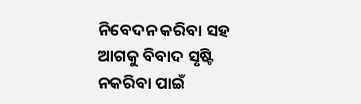ନିବେଦନ କରିବା ସହ ଆଗକୁ ବିବାଦ ସୃଷ୍ଟି ନକରିବା ପାଇଁ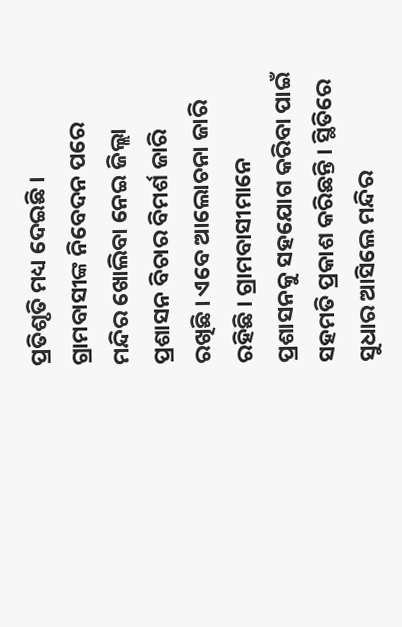ପ୍ରତିଶୃତି ମଧ୍ୟ ଦେଇଛି । ଗ୍ରାମବାସୀଙ୍କ ନିବେଦନ ପରେ ମନ୍ଦିର ଖୋଲିବା ନେଇ ଜିଲ୍ଲା ପ୍ରଶାସନ ବିଚାର ବିମର୍ଶ ଜାରି ରଖିଛି । ଏବେ ଆଲୋଚନା ଜାରି ରହିଛି । ଗ୍ରାମବାସୀମାନେ ପ୍ରଶାସନକୁ ସହଯୋଗ କରିବା ପାଇଁ ସହମତି ପ୍ରକାଶ କରିଛନ୍ତି । ସ୍ଥିତିରେ ସୁଧାର ଆସିଲେ ମନ୍ଦିର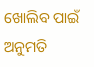ଖୋଲିବ ପାଇଁ ଅନୁମତି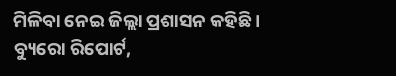ମିଳିବା ନେଇ ଜିଲ୍ଲା ପ୍ରଶାସନ କହିଛି ।
ବ୍ୟୁରୋ ରିପୋର୍ଟ,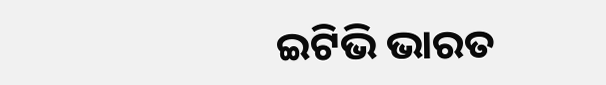ଇଟିଭି ଭାରତ